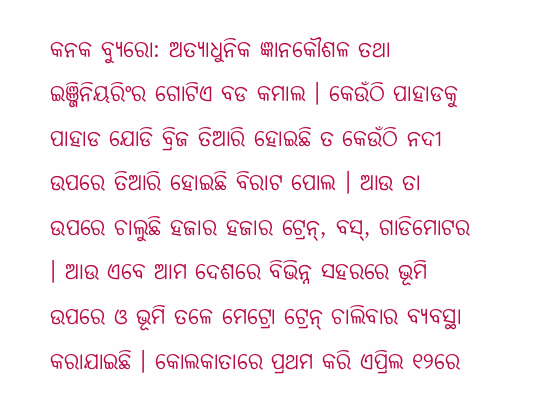କନକ ବ୍ୟୁରୋ: ଅତ୍ୟାଧୁନିକ ଜ୍ଞାନକୌଶଳ ତଥା ଇଞ୍ଜିନିୟରିଂର ଗୋଟିଏ ବଡ କମାଲ । କେଉଁଠି ପାହାଡକୁ ପାହାଡ ଯୋଡି ବ୍ରିଜ ତିଆରି ହୋଇଛି ତ କେଉଁଠି ନଦୀ ଉପରେ ତିଆରି ହୋଇଛି ବିରାଟ ପୋଲ । ଆଉ ତା ଉପରେ ଚାଲୁଛି ହଜାର ହଜାର ଟ୍ରେନ୍, ବସ୍, ଗାଡିମୋଟର । ଆଉ ଏବେ ଆମ ଦେଶରେ ବିଭିନ୍ନ ସହରରେ ଭୂମି ଉପରେ ଓ ଭୂମି ତଳେ ମେଟ୍ରୋ ଟ୍ରେନ୍ ଚାଲିବାର ବ୍ୟବସ୍ଥା କରାଯାଇଛି । କୋଲକାତାରେ ପ୍ରଥମ କରି ଏପ୍ରିଲ ୧୨ରେ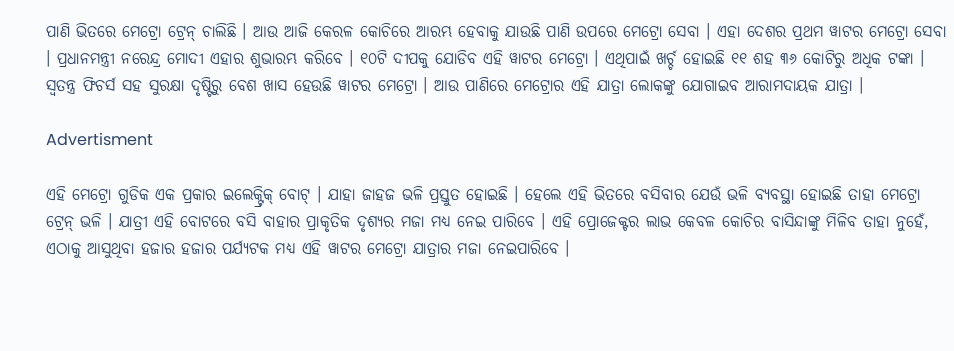ପାଣି ଭିତରେ ମେଟ୍ରୋ ଟ୍ରେନ୍ ଚାଲିଛି । ଆଉ ଆଜି କେରଳ କୋଚିରେ ଆରମ୍ଭ ହେବାକୁ ଯାଉଛି ପାଣି ଉପରେ ମେଟ୍ରୋ ସେବା । ଏହା ଦେଶର ପ୍ରଥମ ୱାଟର ମେଟ୍ରୋ ସେବା । ପ୍ରଧାନମନ୍ତ୍ରୀ ନରେନ୍ଦ୍ର ମୋଦୀ ଏହାର ଶୁଭାରମ୍ଭ କରିବେ । ୧୦ଟି ଦୀପକୁ ଯୋଡିବ ଏହି ୱାଟର ମେଟ୍ରୋ । ଏଥିପାଇଁ ଖର୍ଚ୍ଚ ହୋଇଛି ୧୧ ଶହ ୩୬ କୋଟିରୁ ଅଧିକ ଟଙ୍କା । ସ୍ୱତନ୍ତ୍ର ଫିଚର୍ସ ସହ ସୁରକ୍ଷା ଦୃଷ୍ଟିରୁ ବେଶ ଖାସ ହେଉଛି ୱାଟର ମେଟ୍ରୋ । ଆଉ ପାଣିରେ ମେଟ୍ରୋର ଏହି ଯାତ୍ରା ଲୋକଙ୍କୁ ଯୋଗାଇବ ଆରାମଦାୟକ ଯାତ୍ରା ।

Advertisment

ଏହି ମେଟ୍ରୋ ଗୁଡିକ ଏକ ପ୍ରକାର ଇଲେକ୍ଟ୍ରିକ୍ ବୋଟ୍ । ଯାହା ଜାହଜ ଭଳି ପ୍ରସ୍ତୁତ ହୋଇଛି । ହେଲେ ଏହି ଭିତରେ ବସିବାର ଯେଉଁ ଭଳି ବ୍ୟବସ୍ଥା ହୋଇଛି ତାହା ମେଟ୍ରୋ ଟ୍ରେନ୍ ଭଳି । ଯାତ୍ରୀ ଏହି ବୋଟରେ ବସି ବାହାର ପ୍ରାକୃତିକ ଦୃଶ୍ୟର ମଜା ମଧ୍ୟ ନେଇ ପାରିବେ । ଏହି ପ୍ରୋଜେକ୍ଟର ଲାଭ କେବଳ କୋଚିର ବାସିନ୍ଦାଙ୍କୁ ମିଳିବ ତାହା ନୁହେଁ, ଏଠାକୁ ଆସୁଥିବା ହଜାର ହଜାର ପର୍ଯ୍ୟଟକ ମଧ୍ୟ ଏହି ୱାଟର ମେଟ୍ରୋ ଯାତ୍ରାର ମଜା ନେଇପାରିବେ ।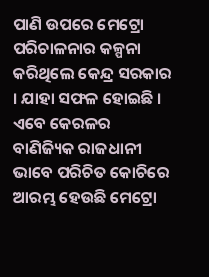ପାଣି ଉପରେ ମେଟ୍ରୋ ପରିଚାଳନାର କଳ୍ପନା କରିଥିଲେ କେନ୍ଦ୍ର ସରକାର । ଯାହା ସଫଳ ହୋଇଛି । ଏବେ କେରଳର ବାଣିଜ୍ୟିକ ରାଜଧାନୀ ଭାବେ ପରିଚିତ କୋଚିରେ ଆରମ୍ଭ ହେଉଛି ମେଟ୍ରୋ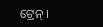ଟ୍ରେନ୍ ।